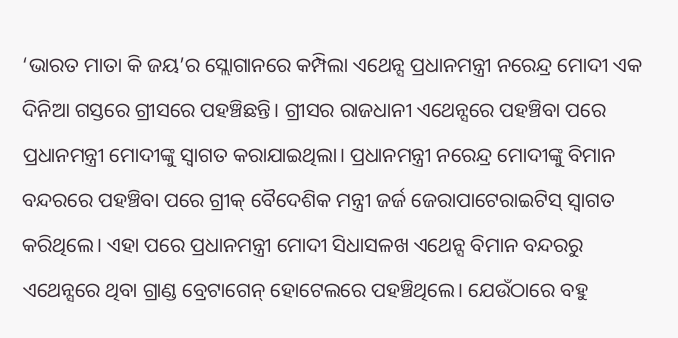‘ଭାରତ ମାତା କି ଜୟ’ର ସ୍ଲୋଗାନରେ କମ୍ପିଲା ଏଥେନ୍ସ ପ୍ରଧାନମନ୍ତ୍ରୀ ନରେନ୍ଦ୍ର ମୋଦୀ ଏକ ଦିନିଆ ଗସ୍ତରେ ଗ୍ରୀସରେ ପହଞ୍ଚିଛନ୍ତି। ଗ୍ରୀସର ରାଜଧାନୀ ଏଥେନ୍ସରେ ପହଞ୍ଚିବା ପରେ ପ୍ରଧାନମନ୍ତ୍ରୀ ମୋଦୀଙ୍କୁ ସ୍ୱାଗତ କରାଯାଇଥିଲା। ପ୍ରଧାନମନ୍ତ୍ରୀ ନରେନ୍ଦ୍ର ମୋଦୀଙ୍କୁ ବିମାନ ବନ୍ଦରରେ ପହଞ୍ଚିବା ପରେ ଗ୍ରୀକ୍ ବୈଦେଶିକ ମନ୍ତ୍ରୀ ଜର୍ଜ ଜେରାପାଟେରାଇଟିସ୍ ସ୍ୱାଗତ କରିଥିଲେ। ଏହା ପରେ ପ୍ରଧାନମନ୍ତ୍ରୀ ମୋଦୀ ସିଧାସଳଖ ଏଥେନ୍ସ ବିମାନ ବନ୍ଦରରୁ ଏଥେନ୍ସରେ ଥିବା ଗ୍ରାଣ୍ଡ ବ୍ରେଟାଗେନ୍ ହୋଟେଲରେ ପହଞ୍ଚିଥିଲେ। ଯେଉଁଠାରେ ବହୁ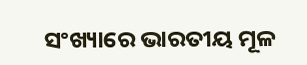ସଂଖ୍ୟାରେ ଭାରତୀୟ ମୂଳ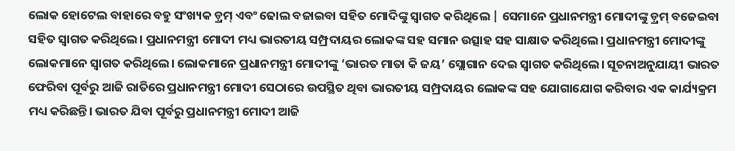ଲୋକ ହୋଟେଲ ବାହାରେ ବହୁ ସଂଖ୍ୟକ ଡ଼୍ରମ୍ ଏବଂ ଢୋଲ ବଜାଇବା ସହିତ ମୋଦିଙ୍କୁ ସ୍ୱାଗତ କରିଥିଲେ | ସେମାନେ ପ୍ରଧାନମନ୍ତ୍ରୀ ମୋଦୀଙ୍କୁ ଡ଼୍ରମ୍ ବଜେଇବା ସହିତ ସ୍ୱାଗତ କରିଥିଲେ। ପ୍ରଧାନମନ୍ତ୍ରୀ ମୋଦୀ ମଧ୍ୟ ଭାରତୀୟ ସମ୍ପ୍ରଦାୟର ଲୋକଙ୍କ ସହ ସମାନ ଉତ୍ସାହ ସହ ସାକ୍ଷାତ କରିଥିଲେ। ପ୍ରଧାନମନ୍ତ୍ରୀ ମୋଦୀଙ୍କୁ ଲୋକମାନେ ସ୍ୱାଗତ କରିଥିଲେ। ଲୋକମାନେ ପ୍ରଧାନମନ୍ତ୍ରୀ ମୋଦୀଙ୍କୁ ‘ଭାରତ ମାତା କି ଜୟ’ ସ୍ଲୋଗାନ ଦେଇ ସ୍ୱାଗତ କରିଥିଲେ। ସୂଚନାଅନୁଯାୟୀ ଭାରତ ଫେରିବା ପୂର୍ବରୁ ଆଜି ରାତିରେ ପ୍ରଧାନମନ୍ତ୍ରୀ ମୋଦୀ ସେଠାରେ ଉପସ୍ଥିତ ଥିବା ଭାରତୀୟ ସମ୍ପ୍ରଦାୟର ଲୋକଙ୍କ ସହ ଯୋଗାଯୋଗ କରିବାର ଏକ କାର୍ଯ୍ୟକ୍ରମ ମଧ୍ୟ କରିଛନ୍ତି। ଭାରତ ଯିବା ପୂର୍ବରୁ ପ୍ରଧାନମନ୍ତ୍ରୀ ମୋଦୀ ଆଜି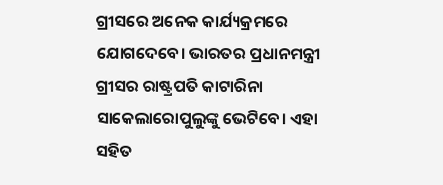ଗ୍ରୀସରେ ଅନେକ କାର୍ଯ୍ୟକ୍ରମରେ ଯୋଗଦେବେ। ଭାରତର ପ୍ରଧାନମନ୍ତ୍ରୀ ଗ୍ରୀସର ରାଷ୍ଟ୍ରପତି କାଟାରିନା ସାକେଲାରୋପୁଲୁଙ୍କୁ ଭେଟିବେ। ଏହା ସହିତ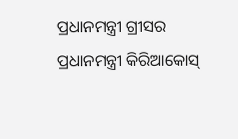ପ୍ରଧାନମନ୍ତ୍ରୀ ଗ୍ରୀସର ପ୍ରଧାନମନ୍ତ୍ରୀ କିରିଆକୋସ୍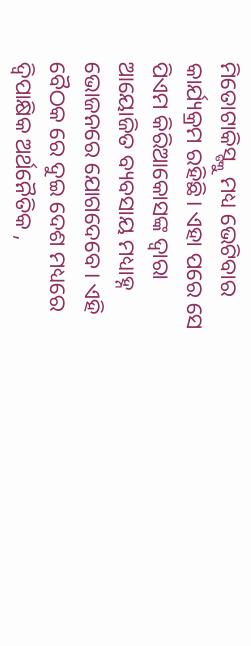ମିତୋଟାକିସ୍ଙ୍କୁ ମଧ୍ୟ ଭେଟିବାର କାର୍ଯ୍ୟକ୍ରମ ରହିଛି। ଏହା ପରେ ସେ ପିଏମ କିରିଆକୋସଙ୍କ ଦ୍ୱାରା ଆୟୋଜିତ ବ୍ୟବସାୟ ମଧ୍ୟାହ୍ନ ଭୋଜନରେ ଯୋଗଦେବେ। ଏହି ବୈଠକ ରେ ଦୁଇ ଦେଶ ମଧ୍ୟରେ ଦ୍ୱିପାକ୍ଷିକ ଅର୍ଥନୈତିକ ,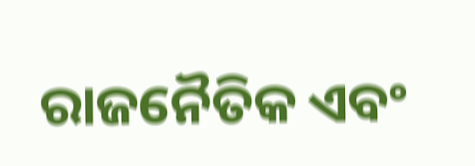ରାଜନୈତିକ ଏବଂ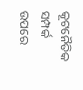କୂଟନୈତିକ ସମ୍ପର୍କ ଉପରେ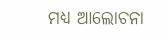ମଧ୍ୟ ଆଲୋଚନା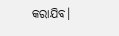କରାଯିବ।